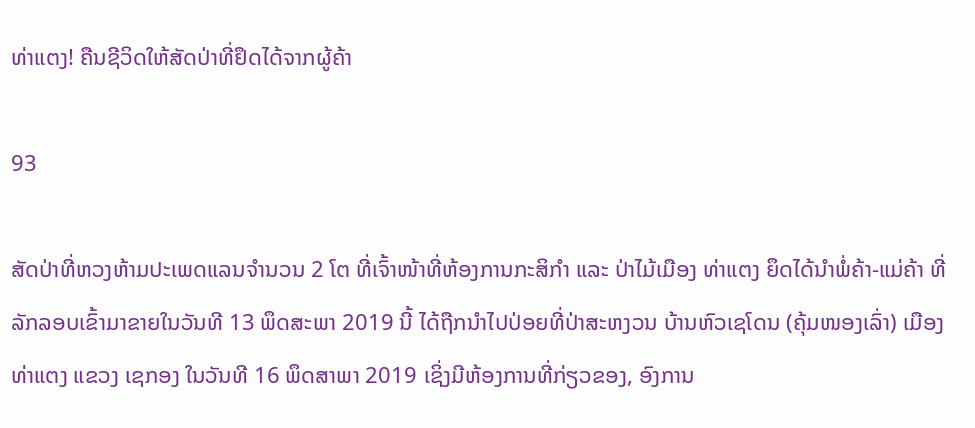ທ່າແຕງ! ຄືນຊີວິດໃຫ້ສັດປ່າທີ່ຢຶດໄດ້ຈາກຜູ້ຄ້າ

93

ສັດປ່າທີ່ຫວງຫ້າມປະເພດແລນຈຳນວນ 2 ໂຕ ທີ່ເຈົ້າໜ້າທີ່ຫ້ອງການກະສິກໍາ ແລະ ປ່າໄມ້ເມືອງ ທ່າແຕງ ຍຶດໄດ້ນຳພໍ່ຄ້າ-ແມ່ຄ້າ ທີ່ລັກລອບເຂົ້າມາຂາຍໃນວັນທີ 13 ພຶດສະພາ 2019 ນີ້ ໄດ້ຖືກນຳໄປປ່ອຍທີ່ປ່າສະຫງວນ ບ້ານຫົວເຊໂດນ (ຄຸ້ມໜອງເລົ່າ) ເມືອງທ່າແຕງ ແຂວງ ເຊກອງ ໃນວັນທີ 16 ພຶດສາພາ 2019 ເຊິ່ງມີຫ້ອງການທີ່ກ່ຽວຂອງ, ອົງການ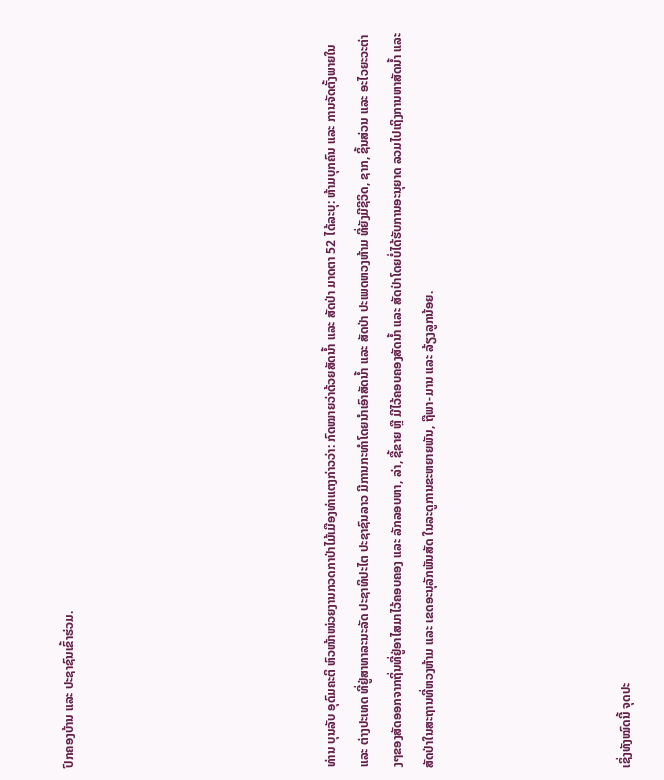ປົກຄອງບ້ານ ແລະ ປະຊາຊົນເຂົ້າຮ່ວມ.







ທ່ານ ບຸນລັບ ອຸດົມຄະຕິ ຫົວໜ້າໜ່ວຍງານກວດກາປ່າໄມ້ເມືອງທ່າແຕງກ່າວວ່າ: ກົດໝາຍວ່າດ້ວຍສັດນໍ້າ ແລະ ສັດປ່າ ມາດຕາ 52 ໄດ້ລະບຸ: ຫ້າມບຸກຄົນ ແລະ ການຈັດຕັ້ງພາຍໃນ ແລະ ຕ່າງປະເທດ ທີ່ຢູ່ສາທາລະນະລັດ ປະຊາທິປະໄຕ ປະຊາຊົນລາວ ມີການກະທໍາໂດຍນຳເອົາສັດນໍ້າ ແລະ ສັດປ່າ ປະເພດຫວງຫ້າມ ທີ່ຍັງມີຊີວິດ, ຊາກ, ຊິ້ນສ່ວນ ແລະ ອະໄວຍະວະຕ່າງໆຂອງສັດອອກຈາກຖິ່ນທີ່ຢູ່ອາໄສມາໄວ້ຄອບຄອງ ແລະ ລັກລອບຫາ, ລ່າ, ຊື້ຂາຍ ຫຼື ມີໄວ້ຄອບຄອງສັດນ້ຳ ແລະ ສັດປ່າໂດຍບໍ່ໄດ້ຮັບການອະນຸຍາດ ລວມໄປເຖິງການຫາສັດນໍ້າ ແລະ ສັດປ່າໃນສະຖານທີ່ຫວງຫ້າມ ແລະ ເຂດອະນຸລັກພັນສັດ ໃນລະດູການຂະຫຍາຍພັນ, ຖືພາ-ມານ ແລະ ລ້ຽງລູກນ້ອຍ.





ເຊິ່ງທັງໝົດນີ້ ຈຸດປະ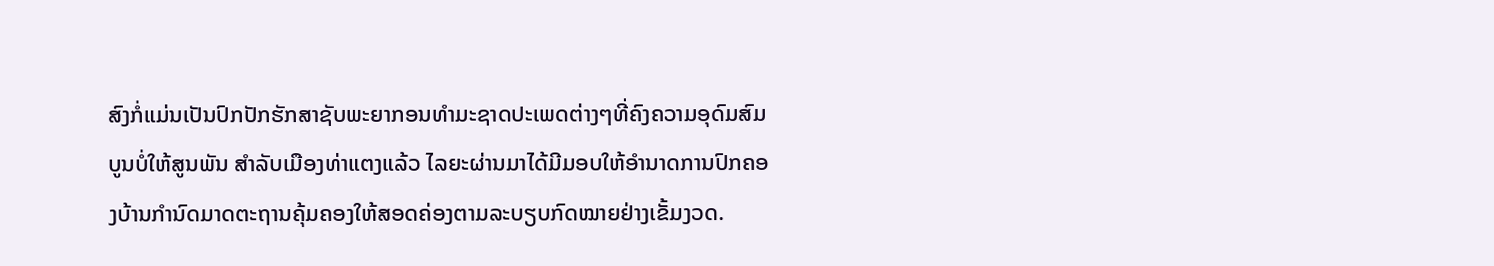ສົງກໍ່ແມ່ນເປັນປົກປັກຮັກສາຊັບພະຍາກອນທຳມະຊາດປະເພດຕ່າງໆທີ່ຄົງຄວາມອຸດົມສົມບູນບໍ່ໃຫ້ສູນພັນ ສຳລັບເມືອງທ່າແຕງແລ້ວ ໄລຍະຜ່ານມາໄດ້ມີມອບໃຫ້ອຳນາດການປົກຄອງບ້ານກຳນົດມາດຕະຖານຄຸ້ມຄອງໃຫ້ສອດຄ່ອງຕາມລະບຽບກົດໝາຍຢ່າງເຂັ້ມງວດ.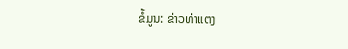ຂໍ້ມູນ: ຂ່າວທ່າແຕງ